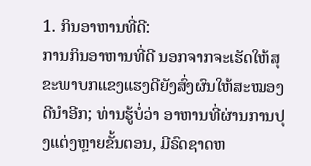1. ກິນອາຫານທີ່ດີ:
ການກິນອາຫານທີ່ດີ ນອກຈາກຈະເຮັດໃຫ້ສຸຂະພາບກແຂງແຮງດີຍັງສົ່ງຜົນໃຫ້ສະໝອງດີນຳອີກ; ທ່ານຮູ້ບໍ່ວ່າ ອາຫານທີ່ຜ່ານການປຸງແຕ່ງຫຼາຍຂັ້ນຕອນ, ມີຣົດຊາດຫ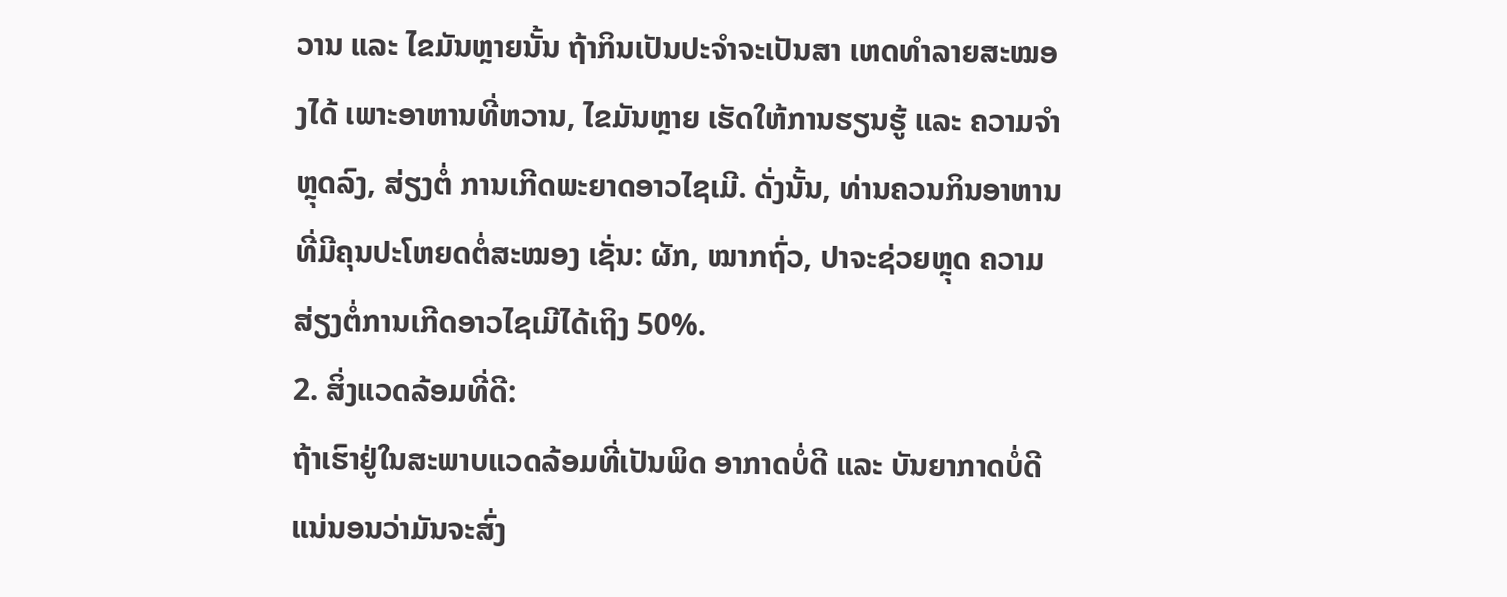ວານ ແລະ ໄຂມັນຫຼາຍນັ້ນ ຖ້າກິນເປັນປະຈໍາຈະເປັນສາ ເຫດທໍາລາຍສະໝອງໄດ້ ເພາະອາຫານທີ່ຫວານ, ໄຂມັນຫຼາຍ ເຮັດໃຫ້ການຮຽນຮູ້ ແລະ ຄວາມຈໍາຫຼຸດລົງ, ສ່ຽງຕໍ່ ການເກີດພະຍາດອາວໄຊເມີ. ດັ່ງນັ້ນ, ທ່ານຄວນກິນອາຫານທີ່ມີຄຸນປະໂຫຍດຕໍ່ສະໝອງ ເຊັ່ນ: ຜັກ, ໝາກຖົ່ວ, ປາຈະຊ່ວຍຫຼຸດ ຄວາມສ່ຽງຕໍ່ການເກີດອາວໄຊເມີໄດ້ເຖິງ 50%.
2. ສິ່ງແວດລ້ອມທີ່ດີ:
ຖ້າເຮົາຢູ່ໃນສະພາບແວດລ້ອມທີ່ເປັນພິດ ອາກາດບໍ່ດີ ແລະ ບັນຍາກາດບໍ່ດີ ແນ່ນອນວ່າມັນຈະສົ່ງ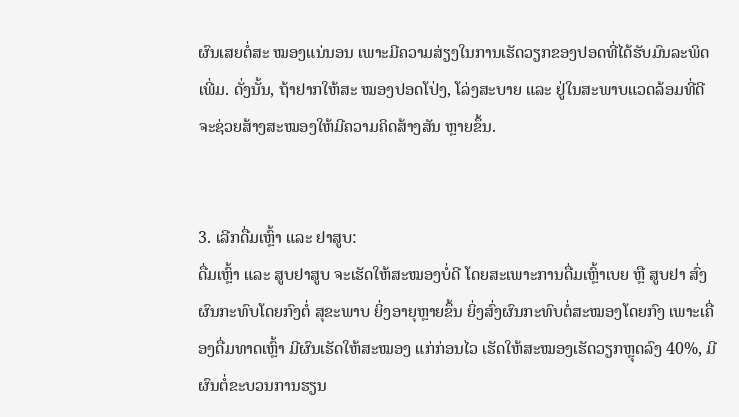ຜົນເສຍຕໍ່ສະ ໝອງແນ່ນອນ ເພາະມີຄວາມສ່ຽງໃນການເຮັດວຽກຂອງປອດທີ່ໄດ້ຮັບມົນລະພິດເພີ່ມ. ດັ່ງນັ້ນ, ຖ້າຢາກໃຫ້ສະ ໝອງປອດໂປ່ງ, ໂລ່ງສະບາຍ ແລະ ຢູ່ໃນສະພາບແວດລ້ອມທີ່ດີ ຈະຊ່ວຍສ້າງສະໝອງໃຫ້ມີຄວາມຄິດສ້າງສັນ ຫຼາຍຂຶ້ນ.


3. ເລີກດື່ມເຫຼົ້າ ແລະ ຢາສູບ:
ດື່ມເຫຼົ້າ ແລະ ສູບຢາສູບ ຈະເຮັດໃຫ້ສະໝອງບໍ່ດີ ໂດຍສະເພາະການດື່ມເຫຼົ້າເບຍ ຫຼື ສູບຢາ ສົ່ງຜົນກະທົບໂດຍກົງຕໍ່ ສຸຂະພາບ ຍິ່ງອາຍຸຫຼາຍຂຶ້ນ ຍິ່ງສົ່ງຜົນກະທົບຕໍ່ສະໝອງໂດຍກົງ ເພາະເຄື່ອງດື່ມທາດເຫຼົ້າ ມີຜົນເຮັດໃຫ້ສະໝອງ ແກ່ກ່ອນໄວ ເຮັດໃຫ້ສະໝອງເຮັດວຽກຫຼຸດລົງ 40%, ມີຜົນຕໍ່ຂະບວນການຮຽນ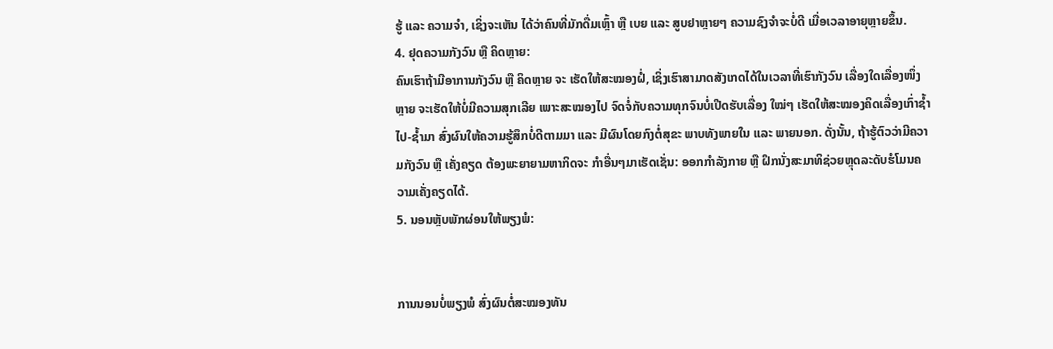ຮູ້ ແລະ ຄວາມຈໍາ, ເຊິ່ງຈະເຫັນ ໄດ້ວ່າຄົນທີ່ມັກດື່ມເຫຼົ້າ ຫຼື ເບຍ ແລະ ສູບຢາຫຼາຍໆ ຄວາມຊົງຈໍາຈະບໍ່ດີ ເມື່ອເວລາອາຍຸຫຼາຍຂຶ້ນ.
4. ຢຸດຄວາມກັງວົນ ຫຼື ຄິດຫຼາຍ:
ຄົນເຮົາຖ້າມີອາການກັງວົນ ຫຼື ຄິດຫຼາຍ ຈະ ເຮັດໃຫ້ສະໝອງຝໍ່, ເຊິ່ງເຮົາສາມາດສັງເກດໄດ້ໃນເວລາທີ່ເຮົາກັງວົນ ເລື່ອງໃດເລື່ອງໜຶ່ງຫຼາຍ ຈະເຮັດໃຫ້ບໍ່ມີຄວາມສຸກເລີຍ ເພາະສະໝອງໄປ ຈົດຈໍ່ກັບຄວາມທຸກຈົນບໍ່ເປີດຮັບເລື່ອງ ໃໝ່ໆ ເຮັດໃຫ້ສະໝອງຄິດເລື່ອງເກົ່າຊໍ້າໄປ-ຊ້ຳມາ ສົ່ງຜົນໃຫ້ຄວາມຮູ້ສຶກບໍ່ດີຕາມມາ ແລະ ມີຜົນໂດຍກົງຕໍ່ສຸຂະ ພາບທັງພາຍໃນ ແລະ ພາຍນອກ. ດັ່ງນັ້ນ, ຖ້າຮູ້ຕົວວ່າມີຄວາມກັງວົນ ຫຼື ເຄັ່ງຄຽດ ຕ້ອງພະຍາຍາມຫາກິດຈະ ກໍາອື່ນໆມາເຮັດເຊັ່ນ: ອອກກໍາລັງກາຍ ຫຼື ຝຶກນັ່ງສະມາທິຊ່ວຍຫຼຸດລະດັບຮໍໂມນຄວາມເຄັ່ງຄຽດໄດ້.
5. ນອນຫຼັບພັກຜ່ອນໃຫ້ພຽງພໍ:


ການນອນບໍ່ພຽງພໍ ສົ່ງຜົນຕໍ່ສະໝອງທັນ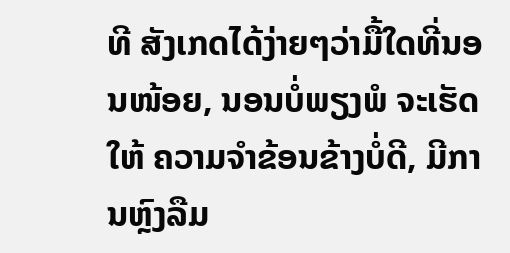ທີ ສັງເກດໄດ້ງ່າຍໆວ່າມື້ໃດທີ່ນອນໜ້ອຍ, ນອນບໍ່ພຽງພໍ ຈະເຮັດໃຫ້ ຄວາມຈໍາຂ້ອນຂ້າງບໍ່ດີ, ມີການຫຼົງລືມ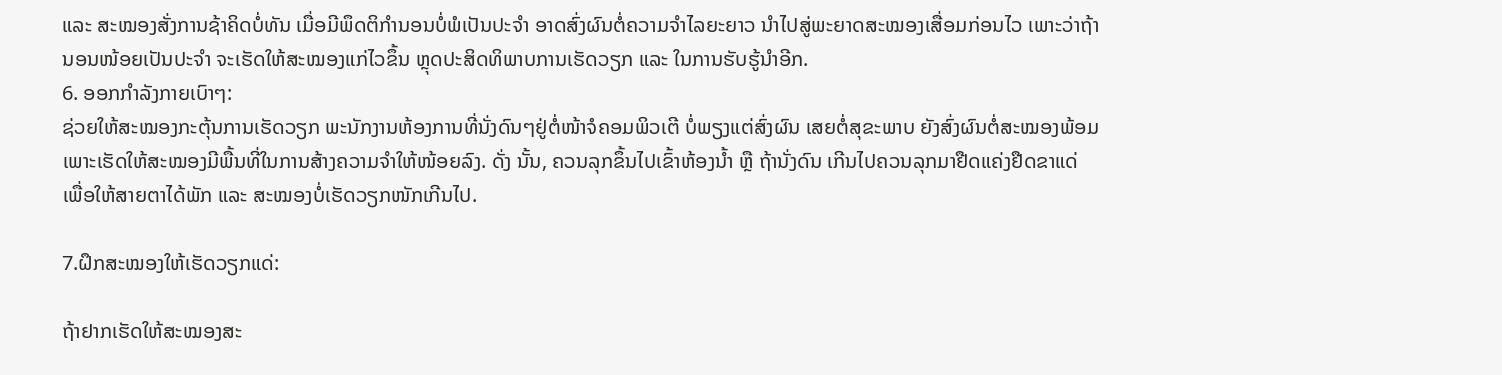ແລະ ສະໝອງສັ່ງການຊ້າຄິດບໍ່ທັນ ເມື່ອມີພຶດຕິກໍານອນບໍ່ພໍເປັນປະຈໍາ ອາດສົ່ງຜົນຕໍ່ຄວາມຈໍາໄລຍະຍາວ ນໍາໄປສູ່ພະຍາດສະໝອງເສື່ອມກ່ອນໄວ ເພາະວ່າຖ້ານອນໜ້ອຍເປັນປະຈຳ ຈະເຮັດໃຫ້ສະໝອງແກ່ໄວຂຶ້ນ ຫຼຸດປະສິດທິພາບການເຮັດວຽກ ແລະ ໃນການຮັບຮູ້ນຳອີກ.
6. ອອກກໍາລັງກາຍເບົາໆ:
ຊ່ວຍໃຫ້ສະໝອງກະຕຸ້ນການເຮັດວຽກ ພະນັກງານຫ້ອງການທີ່ນັ່ງດົນໆຢູ່ຕໍ່ໜ້າຈໍຄອມພິວເຕີ ບໍ່ພຽງແຕ່ສົ່ງຜົນ ເສຍຕໍ່ສຸຂະພາບ ຍັງສົ່ງຜົນຕໍ່ສະໝອງພ້ອມ ເພາະເຮັດໃຫ້ສະໝອງມີພື້ນທີ່ໃນການສ້າງຄວາມຈໍາໃຫ້ໜ້ອຍລົງ. ດັ່ງ ນັ້ນ, ຄວນລຸກຂຶ້ນໄປເຂົ້າຫ້ອງນໍ້າ ຫຼື ຖ້ານັ່ງດົນ ເກີນໄປຄວນລຸກມາຢືດແຄ່ງຢືດຂາແດ່ ເພື່ອໃຫ້ສາຍຕາໄດ້ພັກ ແລະ ສະໝອງບໍ່ເຮັດວຽກໜັກເກີນໄປ.

7.ຝຶກສະໝອງໃຫ້ເຮັດວຽກແດ່:

ຖ້າຢາກເຮັດໃຫ້ສະໝອງສະ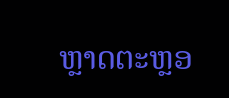ຫຼາດຕະຫຼອ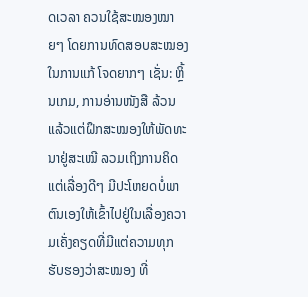ດເວລາ ຄວນໃຊ້ສະໝອງໝາຍໆ ໂດຍການທົດສອບສະໝອງໃນການແກ້ ໂຈດຍາກໆ ເຊັ່ນ: ຫຼິ້ນເກມ, ການອ່ານໜັງສື ລ້ວນແລ້ວແຕ່ຝຶກສະໝອງໃຫ້ພັດທະນາຢູ່ສະເໝີ ລວມເຖິງການຄິດ ແຕ່ເລື່ອງດີໆ ມີປະໂຫຍດບໍ່ພາຕົນເອງໃຫ້ເຂົ້າໄປຢູ່ໃນເລື່ອງຄວາມເຄັ່ງຄຽດທີ່ມີແຕ່ຄວາມທຸກ ຮັບຮອງວ່າສະໝອງ ທີ່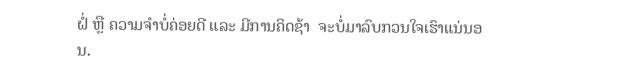ຝໍ່ ຫຼື ຄວາມຈໍາບໍ່ຄ່ອຍດີ ແລະ ມີການຄິດຊ້າ  ຈະບໍ່ມາລົບກວນໃຈເຮົາແນ່ນອນ.